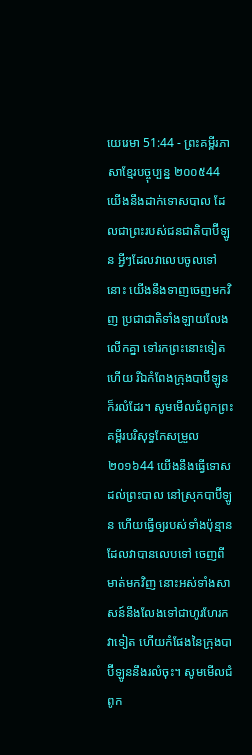យេរេមា 51:44 - ព្រះគម្ពីរភាសាខ្មែរបច្ចុប្បន្ន ២០០៥44 យើងនឹងដាក់ទោសបាល ដែលជាព្រះរបស់ជនជាតិបាប៊ីឡូន អ្វីៗដែលវាលេបចូលទៅនោះ យើងនឹងទាញចេញមកវិញ ប្រជាជាតិទាំងឡាយលែងលើកគ្នា ទៅរកព្រះនោះទៀតហើយ រីឯកំពែងក្រុងបាប៊ីឡូនក៏រលំដែរ។ សូមមើលជំពូកព្រះគម្ពីរបរិសុទ្ធកែសម្រួល ២០១៦44 យើងនឹងធ្វើទោសដល់ព្រះបាល នៅស្រុកបាប៊ីឡូន ហើយធ្វើឲ្យរបស់ទាំងប៉ុន្មាន ដែលវាបានលេបទៅ ចេញពីមាត់មកវិញ នោះអស់ទាំងសាសន៍នឹងលែងទៅជាហូរហែរកវាទៀត ហើយកំផែងនៃក្រុងបាប៊ីឡូននឹងរលំចុះ។ សូមមើលជំពូក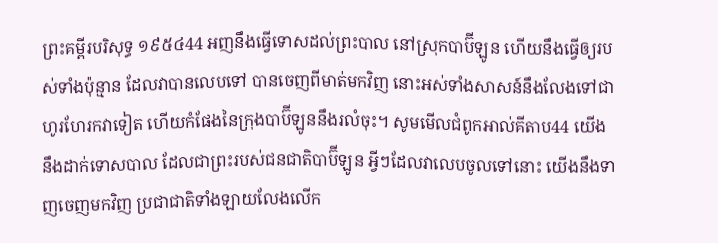ព្រះគម្ពីរបរិសុទ្ធ ១៩៥៤44 អញនឹងធ្វើទោសដល់ព្រះបាល នៅស្រុកបាប៊ីឡូន ហើយនឹងធ្វើឲ្យរបស់ទាំងប៉ុន្មាន ដែលវាបានលេបទៅ បានចេញពីមាត់មកវិញ នោះអស់ទាំងសាសន៍នឹងលែងទៅជាហូរហែរកវាទៀត ហើយកំផែងនៃក្រុងបាប៊ីឡូននឹងរលំចុះ។ សូមមើលជំពូកអាល់គីតាប44 យើងនឹងដាក់ទោសបាល ដែលជាព្រះរបស់ជនជាតិបាប៊ីឡូន អ្វីៗដែលវាលេបចូលទៅនោះ យើងនឹងទាញចេញមកវិញ ប្រជាជាតិទាំងឡាយលែងលើក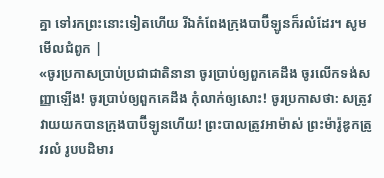គ្នា ទៅរកព្រះនោះទៀតហើយ រីឯកំពែងក្រុងបាប៊ីឡូនក៏រលំដែរ។ សូមមើលជំពូក |
«ចូរប្រកាសប្រាប់ប្រជាជាតិនានា ចូរប្រាប់ឲ្យពួកគេដឹង ចូរលើកទង់សញ្ញាឡើង! ចូរប្រាប់ឲ្យពួកគេដឹង កុំលាក់ឲ្យសោះ! ចូរប្រកាសថា: សត្រូវវាយយកបានក្រុងបាប៊ីឡូនហើយ! ព្រះបាលត្រូវអាម៉ាស់ ព្រះម៉ារ៉ូឌូកត្រូវរលំ រូបបដិមារ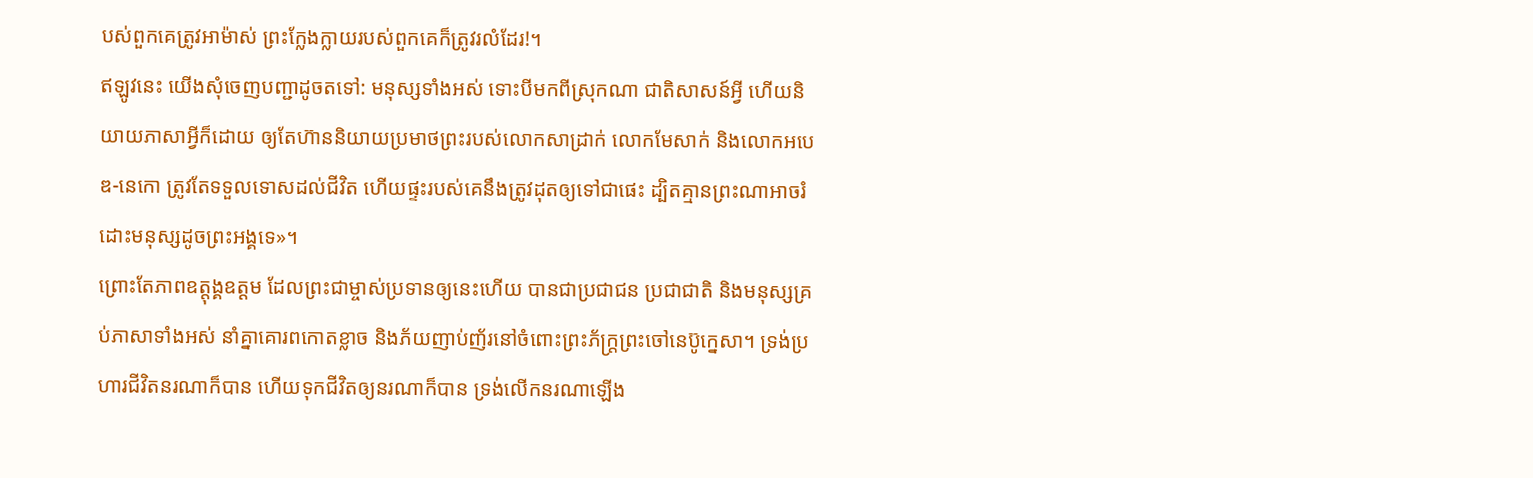បស់ពួកគេត្រូវអាម៉ាស់ ព្រះក្លែងក្លាយរបស់ពួកគេក៏ត្រូវរលំដែរ!។
ឥឡូវនេះ យើងសុំចេញបញ្ជាដូចតទៅ: មនុស្សទាំងអស់ ទោះបីមកពីស្រុកណា ជាតិសាសន៍អ្វី ហើយនិយាយភាសាអ្វីក៏ដោយ ឲ្យតែហ៊ាននិយាយប្រមាថព្រះរបស់លោកសាដ្រាក់ លោកមែសាក់ និងលោកអបេឌ-នេកោ ត្រូវតែទទួលទោសដល់ជីវិត ហើយផ្ទះរបស់គេនឹងត្រូវដុតឲ្យទៅជាផេះ ដ្បិតគ្មានព្រះណាអាចរំដោះមនុស្សដូចព្រះអង្គទេ»។
ព្រោះតែភាពឧត្តុង្គឧត្ដម ដែលព្រះជាម្ចាស់ប្រទានឲ្យនេះហើយ បានជាប្រជាជន ប្រជាជាតិ និងមនុស្សគ្រប់ភាសាទាំងអស់ នាំគ្នាគោរពកោតខ្លាច និងភ័យញាប់ញ័រនៅចំពោះព្រះភ័ក្ត្រព្រះចៅនេប៊ូក្នេសា។ ទ្រង់ប្រហារជីវិតនរណាក៏បាន ហើយទុកជីវិតឲ្យនរណាក៏បាន ទ្រង់លើកនរណាឡើង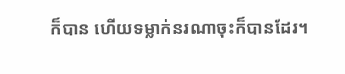ក៏បាន ហើយទម្លាក់នរណាចុះក៏បានដែរ។